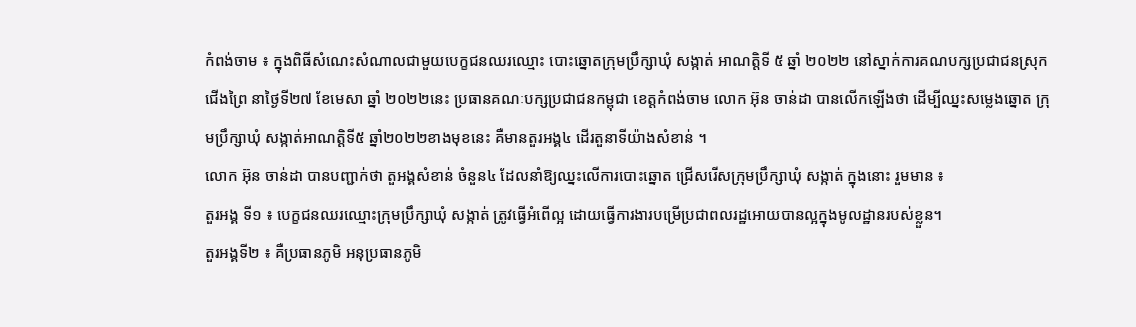កំពង់ចាម ៖ ក្នុងពិធីសំណេះសំណាលជាមួយបេក្ខជនឈរឈ្មោះ បោះឆ្នោតក្រុមប្រឹក្សាឃុំ សង្កាត់ អាណត្ដិទី ៥ ឆ្នាំ ២០២២ នៅស្នាក់ការគណបក្សប្រជាជនស្រុកជើងព្រៃ នាថ្ងៃទី២៧ ខែមេសា ឆ្នាំ ២០២២នេះ ប្រធានគណៈបក្សប្រជាជនកម្ពុជា ខេត្តកំពង់ចាម លោក អ៊ុន ចាន់ដា បានលើកឡើងថា ដើម្បីឈ្នះសម្លេងឆ្នោត ក្រុមប្រឹក្សាឃុំ សង្កាត់អាណត្តិទី៥ ឆ្នាំ២០២២ខាងមុខនេះ គឺមានតួរអង្គ៤ ដើរតួនាទីយ៉ាងសំខាន់ ។
លោក អ៊ុន ចាន់ដា បានបញ្ជាក់ថា តួអង្គសំខាន់ ចំនួន៤ ដែលនាំឱ្យឈ្នះលើការបោះឆ្នោត ជ្រើសរើសក្រុមប្រឹក្សាឃុំ សង្កាត់ ក្នុងនោះ រួមមាន ៖
តួរអង្គ ទី១ ៖ បេក្ខជនឈរឈ្មោះក្រុមប្រឹក្សាឃុំ សង្កាត់ ត្រូវធ្វើអំពើល្អ ដោយធ្វើការងារបម្រើប្រជាពលរដ្ឋអោយបានល្អក្នុងមូលដ្ឋានរបស់ខ្លួន។
តួរអង្គទី២ ៖ គឺប្រធានភូមិ អនុប្រធានភូមិ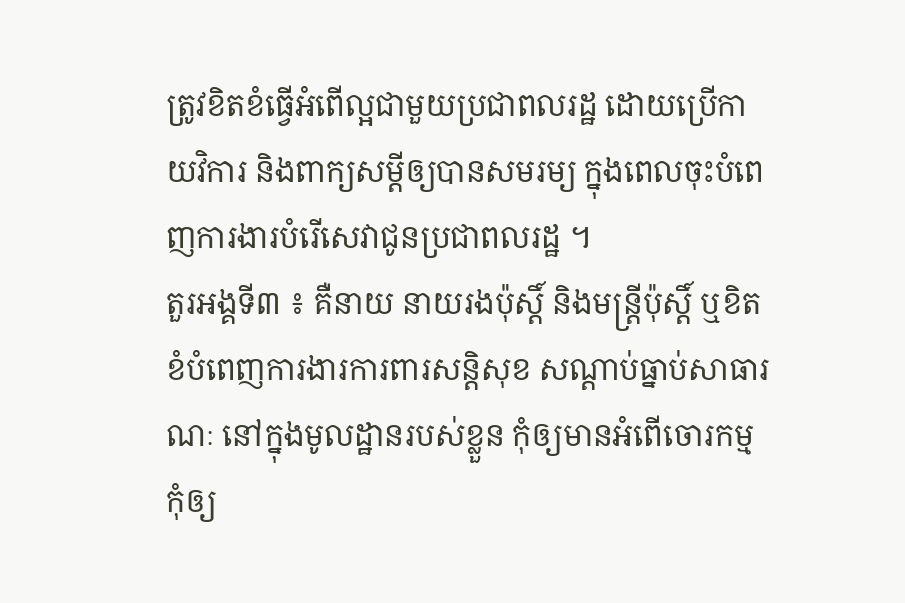ត្រូវខិតខំធ្វើអំពើល្អជាមួយប្រជាពលរដ្ឋ ដោយប្រើកាយវិការ និងពាក្យសម្ដីឲ្យបានសមរម្យ ក្នុងពេលចុះបំពេញការងារបំរើសេវាជូនប្រជាពលរដ្ឋ ។
តួរអង្គទី៣ ៖ គឺនាយ នាយរងប៉ុស្តិ៍ និងមន្ត្រីប៉ុស្តិ៍ ឬខិតខំបំពេញការងារការពារសន្តិសុខ សណ្ដាប់ធ្នាប់សាធារណៈ នៅក្នុងមូលដ្ឋានរបស់ខ្លួន កុំឲ្យមានអំពើចោរកម្ម កុំឲ្យ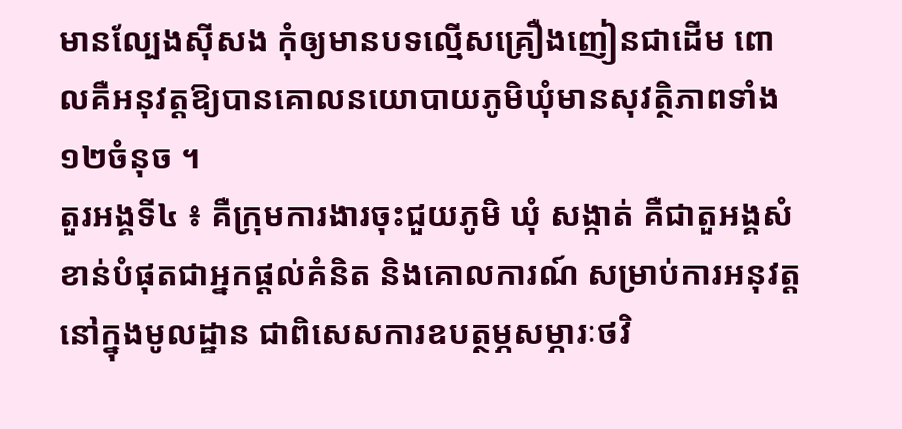មានល្បែងស៊ីសង កុំឲ្យមានបទល្មើសគ្រឿងញៀនជាដើម ពោលគឺអនុវត្តឱ្យបានគោលនយោបាយភូមិឃុំមានសុវត្ថិភាពទាំង ១២ចំនុច ។
តួរអង្គទី៤ ៖ គឺក្រុមការងារចុះជួយភូមិ ឃុំ សង្កាត់ គឺជាតួអង្គសំខាន់បំផុតជាអ្នកផ្ដល់គំនិត និងគោលការណ៍ សម្រាប់ការអនុវត្តនៅក្នុងមូលដ្ឋាន ជាពិសេសការឧបត្ថម្ភសម្ភារៈថវិ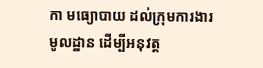កា មធ្យោបាយ ដល់ក្រុមការងារមូលដ្ឋាន ដើម្បីអនុវត្ត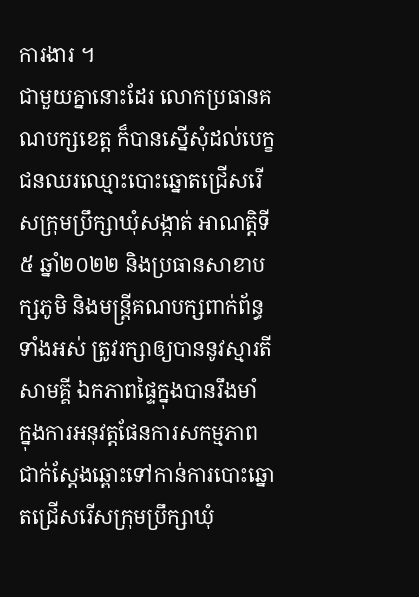ការងារ ។
ជាមួយគ្នានោះដែរ លោកប្រធានគណបក្សខេត្ត ក៏បានស្នើសុំដល់បេក្ខជនឈរឈ្មោះបោះឆ្នោតជ្រើសរើសក្រុមប្រឹក្សាឃុំសង្កាត់ អាណត្តិទី៥ ឆ្នាំ២០២២ និងប្រធានសាខាបក្សភូមិ និងមន្ត្រីគណបក្សពាក់ព័ន្ធទាំងអស់ ត្រូវរក្សាឲ្យបាននូវស្មារតីសាមគ្គី ឯកភាពផ្ទៃក្នុងបានរឹងមាំ ក្នុងការអនុវត្តផែនការសកម្មភាពជាក់ស្តែងឆ្ពោះទៅកាន់ការបោះឆ្នោតជ្រើសរើសក្រុមប្រឹក្សាឃុំ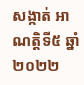សង្កាត់ អាណត្តិទី៥ ឆ្នាំ២០២២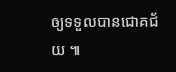ឲ្យទទួលបានជោគជ័យ ៕